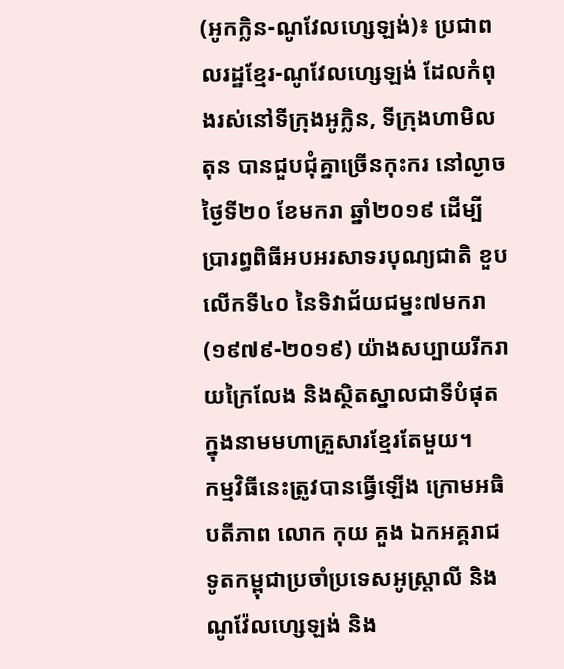(អូកក្លិន-ណូវែលហ្សេឡង់)៖ ប្រជាពលរដ្ឋខ្មែរ-ណូវែលហ្សេឡង់ ដែលកំពុងរស់នៅទីក្រុងអូក្លិន, ទីក្រុងហាមិលតុន បានជួបជុំគ្នាច្រើនកុះករ នៅល្ងាចថ្ងៃទី២០ ខែមករា ឆ្នាំ២០១៩ ដើម្បីប្រារព្ធពិធីអបអរសាទរបុណ្យជាតិ ខួបលើកទី៤០ នៃទិវាជ័យជម្នះ៧មករា (១៩៧៩-២០១៩) យ៉ាងសប្បាយរីករាយក្រៃលែង និងស្ថិតស្នាលជាទីបំផុត ក្នុងនាមមហាគ្រួសារខ្មែរតែមួយ។
កម្មវិធីនេះត្រូវបានធ្វើឡើង ក្រោមអធិបតីភាព លោក កុយ គួង ឯកអគ្គរាជទូតកម្ពុជាប្រចាំប្រទេសអូស្ត្រាលី និងណូវ៉ែលហ្សេឡង់ និង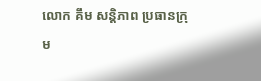លោក គឹម សន្តិភាព ប្រធានក្រុម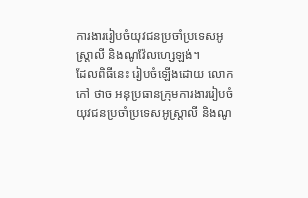ការងាររៀបចំយុវជនប្រចាំប្រទេសអូស្ត្រាលី និងណូវ៉ែលហ្សេឡង់។
ដែលពិធីនេះ រៀបចំឡើងដោយ លោក កៅ ថាច អនុប្រធានក្រុមការងាររៀបចំយុវជនប្រចាំប្រទេសអូស្ត្រាលី និងណូ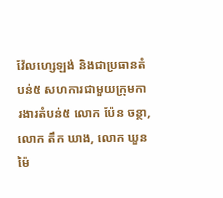វ៉ែលហ្សេឡង់ និងជាប្រធានតំបន់៥ សហការជាមួយក្រុមការងារតំបន់៥ លោក ប៉ែន ចន្ថា, លោក តឹក ឃាង, លោក ឃួន ម៉ៃ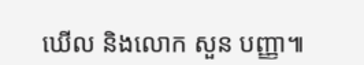ឃើល និងលោក សួន បញ្ញា៕